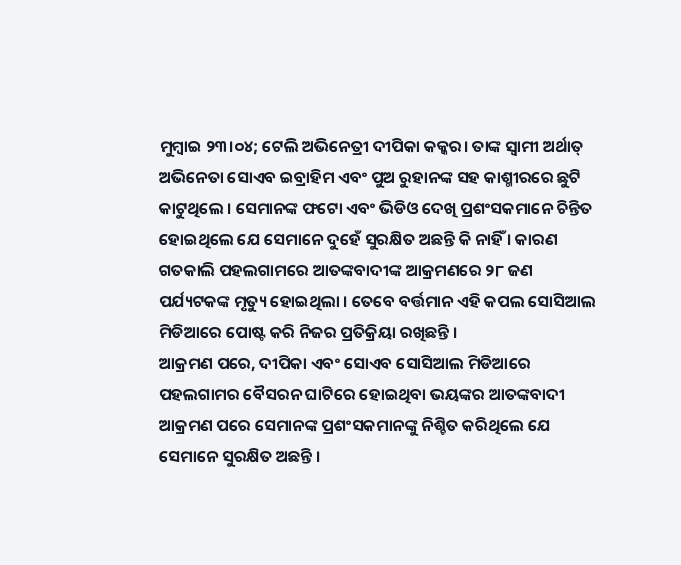ମୁମ୍ଵାଇ ୨୩।୦୪; ଟେଲି ଅଭିନେତ୍ରୀ ଦୀପିକା କକ୍କର। ତାଙ୍କ ସ୍ୱାମୀ ଅର୍ଥାତ୍ ଅଭିନେତା ସୋଏବ ଇବ୍ରାହିମ ଏବଂ ପୁଅ ରୁହାନଙ୍କ ସହ କାଶ୍ମୀରରେ ଛୁଟି କାଟୁଥିଲେ । ସେମାନଙ୍କ ଫଟୋ ଏବଂ ଭିଡିଓ ଦେଖି ପ୍ରଶଂସକମାନେ ଚିନ୍ତିତ ହୋଇଥିଲେ ଯେ ସେମାନେ ଦୁହେଁ ସୁରକ୍ଷିତ ଅଛନ୍ତି କି ନାହିଁ । କାରଣ ଗତକାଲି ପହଲଗାମରେ ଆତଙ୍କବାଦୀଙ୍କ ଆକ୍ରମଣରେ ୨୮ ଜଣ ପର୍ଯ୍ୟଟକଙ୍କ ମୃତ୍ୟୁ ହୋଇଥିଲା । ତେବେ ବର୍ତ୍ତମାନ ଏହି କପଲ ସୋସିଆଲ ମିଡିଆରେ ପୋଷ୍ଟ କରି ନିଜର ପ୍ରତିକ୍ରିୟା ରଖିଛନ୍ତି ।
ଆକ୍ରମଣ ପରେ, ଦୀପିକା ଏବଂ ସୋଏବ ସୋସିଆଲ ମିଡିଆରେ ପହଲଗାମର ବୈସରନ ଘାଟିରେ ହୋଇଥିବା ଭୟଙ୍କର ଆତଙ୍କବାଦୀ ଆକ୍ରମଣ ପରେ ସେମାନଙ୍କ ପ୍ରଶଂସକମାନଙ୍କୁ ନିଶ୍ଚିତ କରିଥିଲେ ଯେ ସେମାନେ ସୁରକ୍ଷିତ ଅଛନ୍ତି ।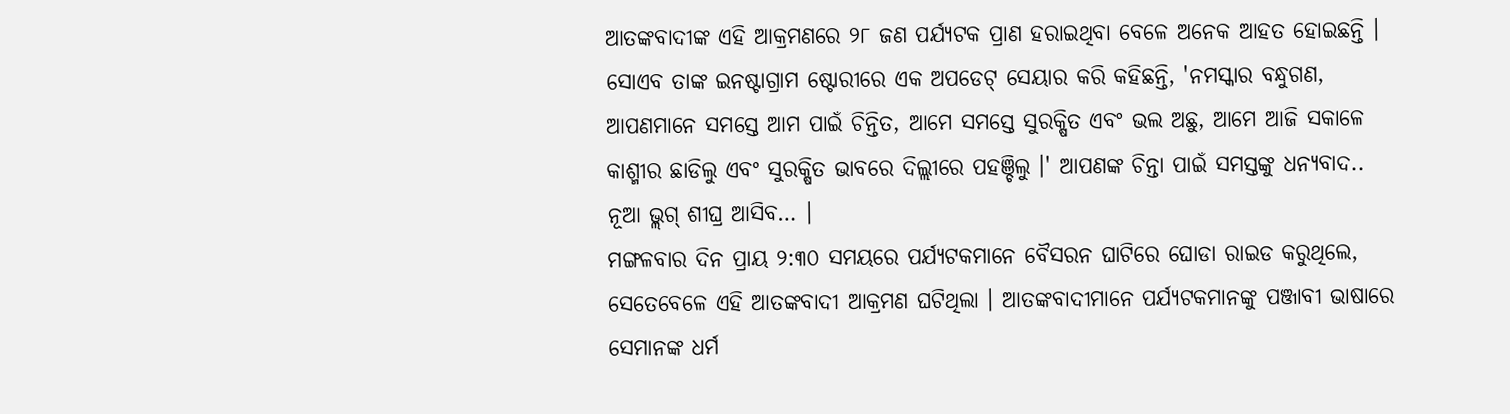ଆତଙ୍କବାଦୀଙ୍କ ଏହି ଆକ୍ରମଣରେ ୨୮ ଜଣ ପର୍ଯ୍ୟଟକ ପ୍ରାଣ ହରାଇଥିବା ବେଳେ ଅନେକ ଆହତ ହୋଇଛନ୍ତି । ସୋଏବ ତାଙ୍କ ଇନଷ୍ଟାଗ୍ରାମ ଷ୍ଟୋରୀରେ ଏକ ଅପଡେଟ୍ ସେୟାର କରି କହିଛନ୍ତି, 'ନମସ୍କାର ବନ୍ଧୁଗଣ, ଆପଣମାନେ ସମସ୍ତେ ଆମ ପାଇଁ ଚିନ୍ତିତ, ଆମେ ସମସ୍ତେ ସୁରକ୍ଷିତ ଏବଂ ଭଲ ଅଛୁ, ଆମେ ଆଜି ସକାଳେ କାଶ୍ମୀର ଛାଡିଲୁ ଏବଂ ସୁରକ୍ଷିତ ଭାବରେ ଦିଲ୍ଲୀରେ ପହଞ୍ଚିଲୁ ।' ଆପଣଙ୍କ ଚିନ୍ତା ପାଇଁ ସମସ୍ତଙ୍କୁ ଧନ୍ୟବାଦ.. ନୂଆ ଭ୍ଲଗ୍ ଶୀଘ୍ର ଆସିବ… ।
ମଙ୍ଗଳବାର ଦିନ ପ୍ରାୟ ୨:୩୦ ସମୟରେ ପର୍ଯ୍ୟଟକମାନେ ବୈସରନ ଘାଟିରେ ଘୋଡା ରାଇଡ କରୁଥିଲେ, ସେତେବେଳେ ଏହି ଆତଙ୍କବାଦୀ ଆକ୍ରମଣ ଘଟିଥିଲା । ଆତଙ୍କବାଦୀମାନେ ପର୍ଯ୍ୟଟକମାନଙ୍କୁ ପଞ୍ଜାବୀ ଭାଷାରେ ସେମାନଙ୍କ ଧର୍ମ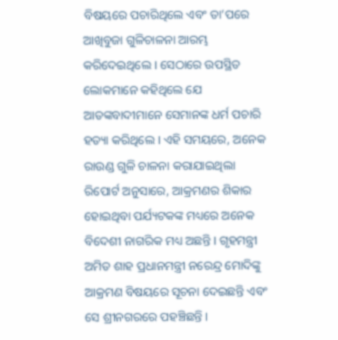ବିଷୟରେ ପଚାରିଥିଲେ ଏବଂ ତା’ପରେ ଆଖିବୁଜା ଗୁଳିଚାଳନା ଆରମ୍ଭ କରିଦେଇଥିଲେ । ସେଠାରେ ଉପସ୍ଥିତ ଲୋକମାନେ କହିଥିଲେ ଯେ ଆତଙ୍କବାଦୀମାନେ ସେମାନଙ୍କ ଧର୍ମ ପଚାରି ହତ୍ୟା କରିଥିଲେ । ଏହି ସମୟରେ, ଅନେକ ରାଉଣ୍ଡ ଗୁଳି ଚାଳନା କରାଯାଇଥିଲା
ରିପୋର୍ଟ ଅନୁସାରେ, ଆକ୍ରମଣର ଶିକାର ହୋଇଥିବା ପର୍ଯ୍ୟଟକଙ୍କ ମଧ୍ୟରେ ଅନେକ ବିଦେଶୀ ନାଗରିକ ମଧ୍ୟ ଅଛନ୍ତି । ଗୃହମନ୍ତ୍ରୀ ଅମିତ ଶାହ ପ୍ରଧାନମନ୍ତ୍ରୀ ନରେନ୍ଦ୍ର ମୋଦିଙ୍କୁ ଆକ୍ରମଣ ବିଷୟରେ ସୂଚନା ଦେଇଛନ୍ତି ଏବଂ ସେ ଶ୍ରୀନଗରରେ ପହଞ୍ଚିଛନ୍ତି ।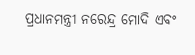ପ୍ରଧାନମନ୍ତ୍ରୀ ନରେନ୍ଦ୍ର ମୋଦି ଏବଂ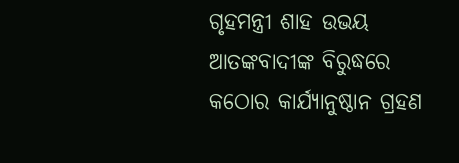ଗୃହମନ୍ତ୍ରୀ ଶାହ ଉଭୟ ଆତଙ୍କବାଦୀଙ୍କ ବିରୁଦ୍ଧରେ କଠୋର କାର୍ଯ୍ୟାନୁଷ୍ଠାନ ଗ୍ରହଣ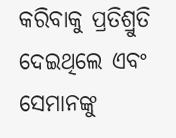କରିବାକୁ ପ୍ରତିଶ୍ରୁତି ଦେଇଥିଲେ ଏବଂ ସେମାନଙ୍କୁ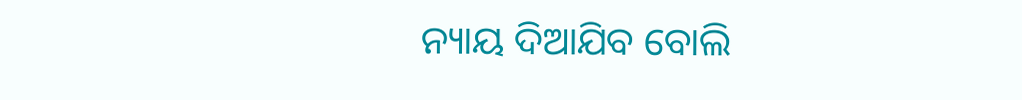ନ୍ୟାୟ ଦିଆଯିବ ବୋଲି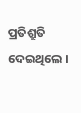ପ୍ରତିଶ୍ରୁତି ଦେଇଥିଲେ ।